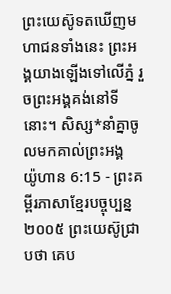ព្រះយេស៊ូទតឃើញមហាជនទាំងនេះ ព្រះអង្គយាងឡើងទៅលើភ្នំ រួចព្រះអង្គគង់នៅទីនោះ។ សិស្ស*នាំគ្នាចូលមកគាល់ព្រះអង្គ
យ៉ូហាន 6:15 - ព្រះគម្ពីរភាសាខ្មែរបច្ចុប្បន្ន ២០០៥ ព្រះយេស៊ូជ្រាបថា គេប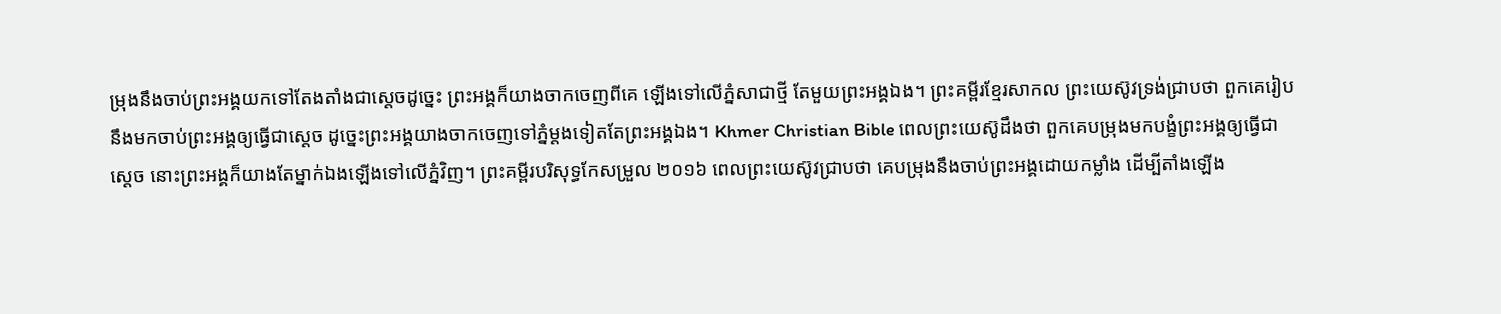ម្រុងនឹងចាប់ព្រះអង្គយកទៅតែងតាំងជាស្ដេចដូច្នេះ ព្រះអង្គក៏យាងចាកចេញពីគេ ឡើងទៅលើភ្នំសាជាថ្មី តែមួយព្រះអង្គឯង។ ព្រះគម្ពីរខ្មែរសាកល ព្រះយេស៊ូវទ្រង់ជ្រាបថា ពួកគេរៀបនឹងមកចាប់ព្រះអង្គឲ្យធ្វើជាស្ដេច ដូច្នេះព្រះអង្គយាងចាកចេញទៅភ្នំម្ដងទៀតតែព្រះអង្គឯង។ Khmer Christian Bible ពេលព្រះយេស៊ូដឹងថា ពួកគេបម្រុងមកបង្ខំព្រះអង្គឲ្យធ្វើជាស្ដេច នោះព្រះអង្គក៏យាងតែម្នាក់ឯងឡើងទៅលើភ្នំវិញ។ ព្រះគម្ពីរបរិសុទ្ធកែសម្រួល ២០១៦ ពេលព្រះយេស៊ូវជ្រាបថា គេបម្រុងនឹងចាប់ព្រះអង្គដោយកម្លាំង ដើម្បីតាំងឡើង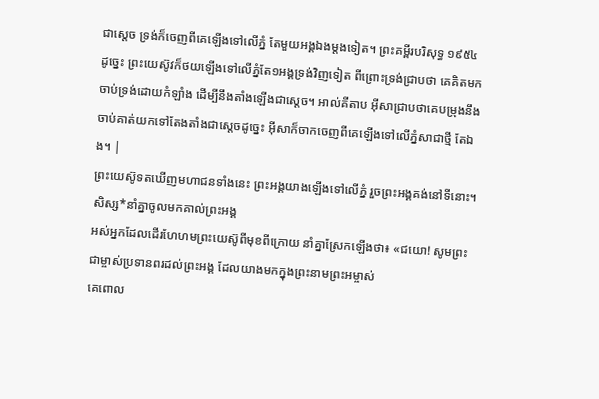ជាស្តេច ទ្រង់ក៏ចេញពីគេឡើងទៅលើភ្នំ តែមួយអង្គឯងម្តងទៀត។ ព្រះគម្ពីរបរិសុទ្ធ ១៩៥៤ ដូច្នេះ ព្រះយេស៊ូវក៏ថយឡើងទៅលើភ្នំតែ១អង្គទ្រង់វិញទៀត ពីព្រោះទ្រង់ជ្រាបថា គេគិតមកចាប់ទ្រង់ដោយកំឡាំង ដើម្បីនឹងតាំងឡើងជាស្តេច។ អាល់គីតាប អ៊ីសាជ្រាបថាគេបម្រុងនឹងចាប់គាត់យកទៅតែងតាំងជាស្ដេចដូច្នេះ អ៊ីសាក៏ចាកចេញពីគេឡើងទៅលើភ្នំសាជាថ្មី តែឯង។ |
ព្រះយេស៊ូទតឃើញមហាជនទាំងនេះ ព្រះអង្គយាងឡើងទៅលើភ្នំ រួចព្រះអង្គគង់នៅទីនោះ។ សិស្ស*នាំគ្នាចូលមកគាល់ព្រះអង្គ
អស់អ្នកដែលដើរហែហមព្រះយេស៊ូពីមុខពីក្រោយ នាំគ្នាស្រែកឡើងថា៖ «ជយោ! សូមព្រះជាម្ចាស់ប្រទានពរដល់ព្រះអង្គ ដែលយាងមកក្នុងព្រះនាមព្រះអម្ចាស់
គេពោល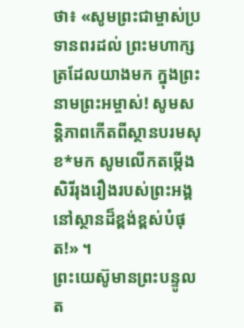ថា៖ «សូមព្រះជាម្ចាស់ប្រទានពរដល់ ព្រះមហាក្សត្រដែលយាងមក ក្នុងព្រះនាមព្រះអម្ចាស់! សូមសន្តិភាពកើតពីស្ថានបរមសុខ*មក សូមលើកតម្កើងសិរីរុងរឿងរបស់ព្រះអង្គ នៅស្ថានដ៏ខ្ពង់ខ្ពស់បំផុត!» ។
ព្រះយេស៊ូមានព្រះបន្ទូលត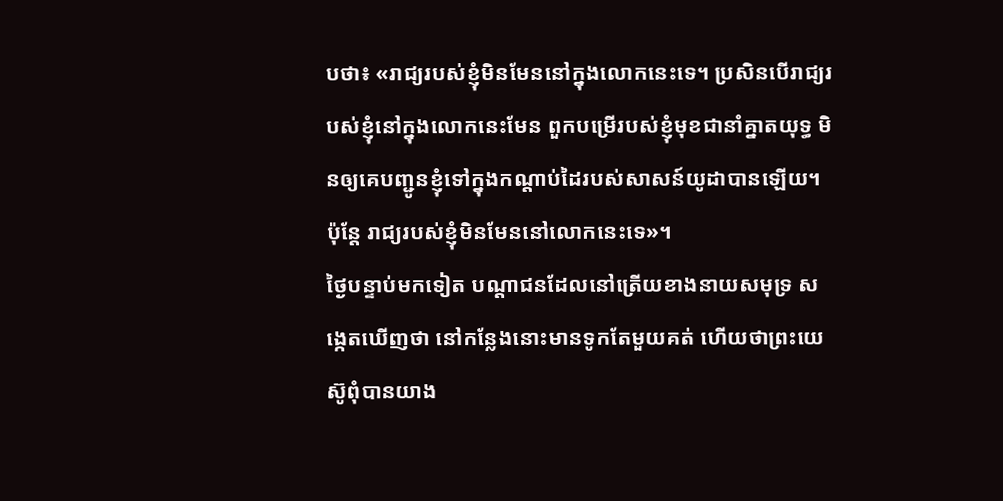បថា៖ «រាជ្យរបស់ខ្ញុំមិនមែននៅក្នុងលោកនេះទេ។ ប្រសិនបើរាជ្យរបស់ខ្ញុំនៅក្នុងលោកនេះមែន ពួកបម្រើរបស់ខ្ញុំមុខជានាំគ្នាតយុទ្ធ មិនឲ្យគេបញ្ជូនខ្ញុំទៅក្នុងកណ្ដាប់ដៃរបស់សាសន៍យូដាបានឡើយ។ ប៉ុន្តែ រាជ្យរបស់ខ្ញុំមិនមែននៅលោកនេះទេ»។
ថ្ងៃបន្ទាប់មកទៀត បណ្ដាជនដែលនៅត្រើយខាងនាយសមុទ្រ សង្កេតឃើញថា នៅកន្លែងនោះមានទូកតែមួយគត់ ហើយថាព្រះយេស៊ូពុំបានយាង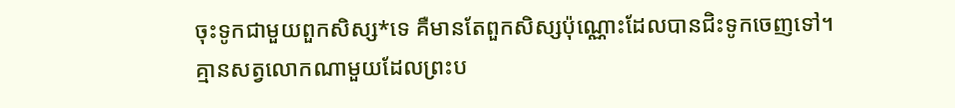ចុះទូកជាមួយពួកសិស្ស*ទេ គឺមានតែពួកសិស្សប៉ុណ្ណោះដែលបានជិះទូកចេញទៅ។
គ្មានសត្វលោកណាមួយដែលព្រះប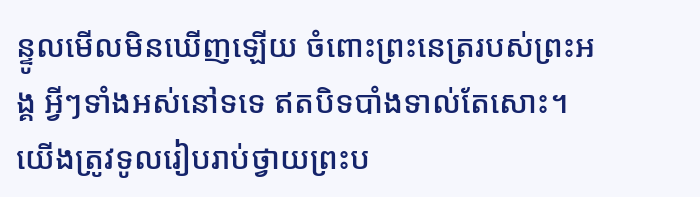ន្ទូលមើលមិនឃើញឡើយ ចំពោះព្រះនេត្ររបស់ព្រះអង្គ អ្វីៗទាំងអស់នៅទទេ ឥតបិទបាំងទាល់តែសោះ។ យើងត្រូវទូលរៀបរាប់ថ្វាយព្រះប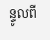ន្ទូលពី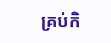គ្រប់កិ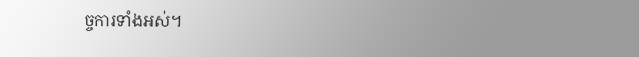ច្ចការទាំងអស់។